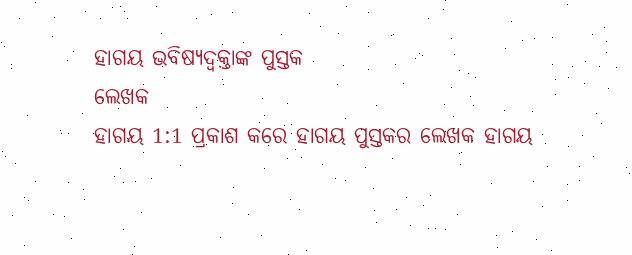ହାଗୟ ଭବିଷ୍ୟଦ୍ବକ୍ତାଙ୍କ ପୁସ୍ତକ
ଲେଖକ
ହାଗୟ 1:1 ପ୍ରକାଶ କରେ ହାଗୟ ପୁସ୍ତକର ଲେଖକ ହାଗୟ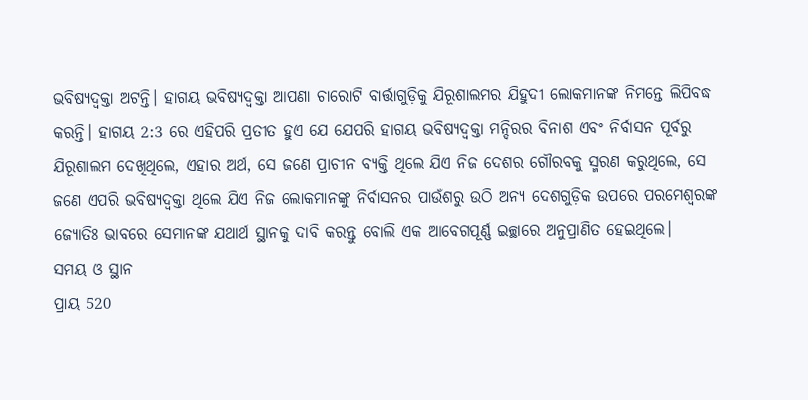ଭବିଷ୍ୟଦ୍ବକ୍ତା ଅଟନ୍ତି। ହାଗୟ ଭବିଷ୍ୟଦ୍ବକ୍ତା ଆପଣା ଚାରୋଟି ବାର୍ତ୍ତାଗୁଡ଼ିକୁ ଯିରୂଶାଲମର ଯିହୁଦୀ ଲୋକମାନଙ୍କ ନିମନ୍ତେ ଲିପିବଦ୍ଧ କରନ୍ତି। ହାଗୟ 2:3 ରେ ଏହିପରି ପ୍ରତୀତ ହୁଏ ଯେ ଯେପରି ହାଗୟ ଭବିଷ୍ୟଦ୍ବକ୍ତା ମନ୍ଦିରର ବିନାଶ ଏବଂ ନିର୍ବାସନ ପୂର୍ବରୁ ଯିରୂଶାଲମ ଦେଖିଥିଲେ, ଏହାର ଅର୍ଥ, ସେ ଜଣେ ପ୍ରାଚୀନ ବ୍ୟକ୍ତି ଥିଲେ ଯିଏ ନିଜ ଦେଶର ଗୌରବକୁ ସ୍ମରଣ କରୁଥିଲେ, ସେ ଜଣେ ଏପରି ଭବିଷ୍ୟଦ୍ବକ୍ତା ଥିଲେ ଯିଏ ନିଜ ଲୋକମାନଙ୍କୁ ନିର୍ବାସନର ପାଉଁଶରୁ ଉଠି ଅନ୍ୟ ଦେଶଗୁଡ଼ିକ ଉପରେ ପରମେଶ୍ୱରଙ୍କ ଜ୍ୟୋତିଃ ଭାବରେ ସେମାନଙ୍କ ଯଥାର୍ଥ ସ୍ଥାନକୁ ଦାବି କରନ୍ତୁ ବୋଲି ଏକ ଆବେଗପୂର୍ଣ୍ଣ ଇଚ୍ଛାରେ ଅନୁପ୍ରାଣିତ ହେଇଥିଲେ।
ସମୟ ଓ ସ୍ଥାନ
ପ୍ରାୟ 520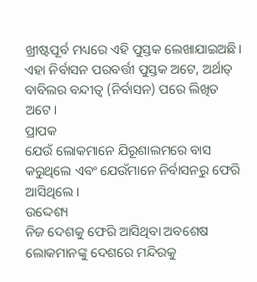ଖ୍ରୀଷ୍ଟପୂର୍ବ ମଧ୍ୟରେ ଏହି ପୁସ୍ତକ ଲେଖାଯାଇଅଛି।
ଏହା ନିର୍ବାସନ ପରବର୍ତ୍ତୀ ପୁସ୍ତକ ଅଟେ, ଅର୍ଥାତ୍ ବାବିଲର ବନ୍ଦୀତ୍ୱ (ନିର୍ବାସନ) ପରେ ଲିଖିତ ଅଟେ।
ପ୍ରାପକ
ଯେଉଁ ଲୋକମାନେ ଯିରୂଶାଲମରେ ବାସ କରୁଥିଲେ ଏବଂ ଯେଉଁମାନେ ନିର୍ବାସନରୁ ଫେରି ଆସିଥିଲେ।
ଉଦ୍ଦେଶ୍ୟ
ନିଜ ଦେଶକୁ ଫେରି ଆସିଥିବା ଅବଶେଷ ଲୋକମାନଙ୍କୁ ଦେଶରେ ମନ୍ଦିରକୁ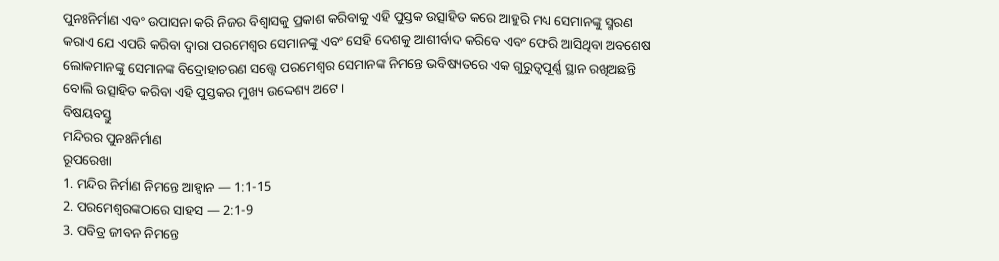ପୁନଃନିର୍ମାଣ ଏବଂ ଉପାସନା କରି ନିଜର ବିଶ୍ଵାସକୁ ପ୍ରକାଶ କରିବାକୁ ଏହି ପୁସ୍ତକ ଉତ୍ସାହିତ କରେ ଆହୁରି ମଧ୍ୟ ସେମାନଙ୍କୁ ସ୍ମରଣ କରାଏ ଯେ ଏପରି କରିବା ଦ୍ଵାରା ପରମେଶ୍ୱର ସେମାନଙ୍କୁ ଏବଂ ସେହି ଦେଶକୁ ଆଶୀର୍ବାଦ କରିବେ ଏବଂ ଫେରି ଆସିଥିବା ଅବଶେଷ ଲୋକମାନଙ୍କୁ ସେମାନଙ୍କ ବିଦ୍ରୋହାଚରଣ ସତ୍ତ୍ୱେ ପରମେଶ୍ୱର ସେମାନଙ୍କ ନିମନ୍ତେ ଭବିଷ୍ୟତରେ ଏକ ଗୁରୁତ୍ଵପୂର୍ଣ୍ଣ ସ୍ଥାନ ରଖିଅଛନ୍ତି ବୋଲି ଉତ୍ସାହିତ କରିବା ଏହି ପୁସ୍ତକର ମୁଖ୍ୟ ଉଦ୍ଦେଶ୍ୟ ଅଟେ।
ବିଷୟବସ୍ତୁ
ମନ୍ଦିରର ପୁନଃନିର୍ମାଣ
ରୂପରେଖା
1. ମନ୍ଦିର ନିର୍ମାଣ ନିମନ୍ତେ ଆହ୍ୱାନ — 1:1-15
2. ପରମେଶ୍ୱରଙ୍କଠାରେ ସାହସ — 2:1-9
3. ପବିତ୍ର ଜୀବନ ନିମନ୍ତେ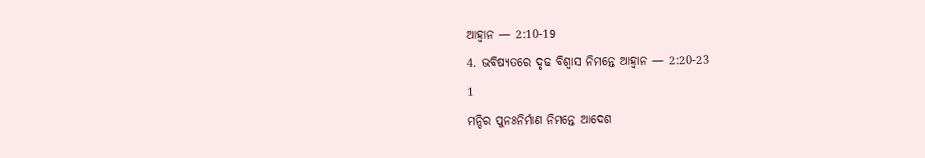ଆହ୍ୱାନ — 2:10-19
4. ଭବିଷ୍ୟତରେ ଦୃଢ ବିଶ୍ୱାସ ନିମନ୍ତେ ଆହ୍ୱାନ — 2:20-23
1
ମନ୍ଦିର ପୁନଃନିର୍ମାଣ ନିମନ୍ତେ ଆଦେଶ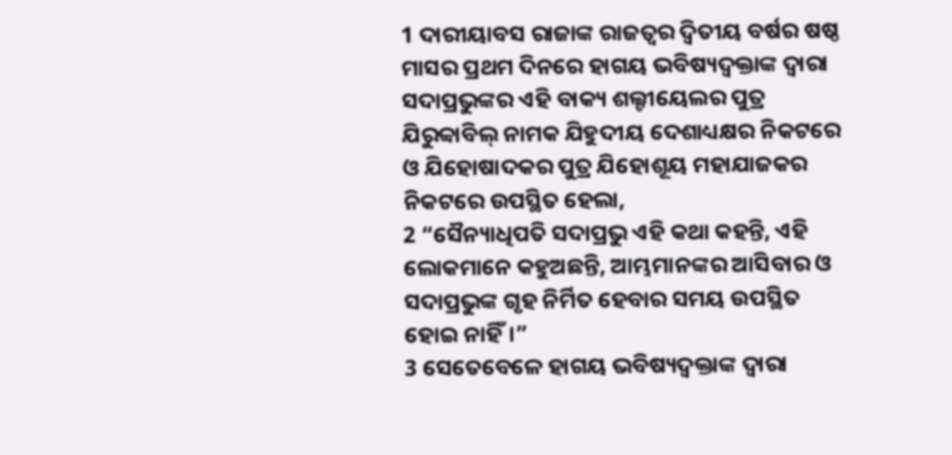1 ଦାରୀୟାବସ ରାଜାଙ୍କ ରାଜତ୍ଵର ଦ୍ୱିତୀୟ ବର୍ଷର ଷଷ୍ଠ ମାସର ପ୍ରଥମ ଦିନରେ ହାଗୟ ଭବିଷ୍ୟଦ୍ବକ୍ତାଙ୍କ ଦ୍ୱାରା ସଦାପ୍ରଭୁଙ୍କର ଏହି ବାକ୍ୟ ଶଲ୍ଟୀୟେଲର ପୁତ୍ର ଯିରୁବ୍ବାବିଲ୍ ନାମକ ଯିହୁଦୀୟ ଦେଶାଧ୍ୟକ୍ଷର ନିକଟରେ ଓ ଯିହୋଷାଦକର ପୁତ୍ର ଯିହୋଶୂୟ ମହାଯାଜକର ନିକଟରେ ଉପସ୍ଥିତ ହେଲା,
2 “ସୈନ୍ୟାଧିପତି ସଦାପ୍ରଭୁ ଏହି କଥା କହନ୍ତି, ଏହି ଲୋକମାନେ କହୁଅଛନ୍ତି, ଆମ୍ଭମାନଙ୍କର ଆସିବାର ଓ ସଦାପ୍ରଭୁଙ୍କ ଗୃହ ନିର୍ମିତ ହେବାର ସମୟ ଉପସ୍ଥିତ ହୋଇ ନାହିଁ।”
3 ସେତେବେଳେ ହାଗୟ ଭବିଷ୍ୟଦ୍ବକ୍ତାଙ୍କ ଦ୍ୱାରା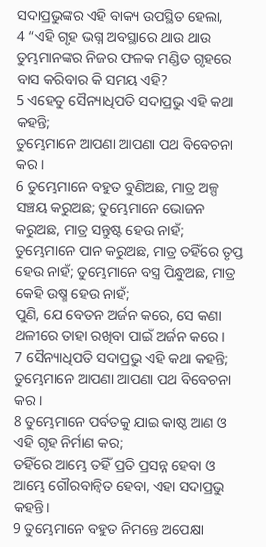ସଦାପ୍ରଭୁଙ୍କର ଏହି ବାକ୍ୟ ଉପସ୍ଥିତ ହେଲା,
4 “ଏହି ଗୃହ ଭଗ୍ନ ଅବସ୍ଥାରେ ଥାଉ ଥାଉ
ତୁମ୍ଭମାନଙ୍କର ନିଜର ଫଳକ ମଣ୍ଡିତ ଗୃହରେ ବାସ କରିବାର କି ସମୟ ଏହି?
5 ଏହେତୁ ସୈନ୍ୟାଧିପତି ସଦାପ୍ରଭୁ ଏହି କଥା କହନ୍ତି;
ତୁମ୍ଭେମାନେ ଆପଣା ଆପଣା ପଥ ବିବେଚନା କର।
6 ତୁମ୍ଭେମାନେ ବହୁତ ବୁଣିଅଛ, ମାତ୍ର ଅଳ୍ପ ସଞ୍ଚୟ କରୁଅଛ; ତୁମ୍ଭେମାନେ ଭୋଜନ କରୁଅଛ, ମାତ୍ର ସନ୍ତୁଷ୍ଟ ହେଉ ନାହଁ;
ତୁମ୍ଭେମାନେ ପାନ କରୁଅଛ, ମାତ୍ର ତହିଁରେ ତୃପ୍ତ ହେଉ ନାହଁ; ତୁମ୍ଭେମାନେ ବସ୍ତ୍ର ପିନ୍ଧୁଅଛ, ମାତ୍ର କେହି ଉଷ୍ମ ହେଉ ନାହଁ;
ପୁଣି, ଯେ ବେତନ ଅର୍ଜନ କରେ, ସେ କଣା ଥଳୀରେ ତାହା ରଖିବା ପାଇଁ ଅର୍ଜନ କରେ।
7 ସୈନ୍ୟାଧିପତି ସଦାପ୍ରଭୁ ଏହି କଥା କହନ୍ତି;
ତୁମ୍ଭେମାନେ ଆପଣା ଆପଣା ପଥ ବିବେଚନା କର।
8 ତୁମ୍ଭେମାନେ ପର୍ବତକୁ ଯାଇ କାଷ୍ଠ ଆଣ ଓ ଏହି ଗୃହ ନିର୍ମାଣ କର;
ତହିଁରେ ଆମ୍ଭେ ତହିଁ ପ୍ରତି ପ୍ରସନ୍ନ ହେବା ଓ ଆମ୍ଭେ ଗୌରବାନ୍ୱିତ ହେବା, ଏହା ସଦାପ୍ରଭୁ କହନ୍ତି।
9 ତୁମ୍ଭେମାନେ ବହୁତ ନିମନ୍ତେ ଅପେକ୍ଷା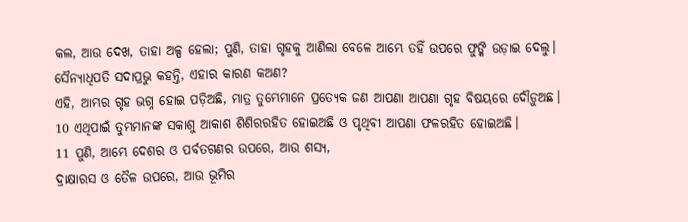କଲ, ଆଉ ଦେଖ, ତାହା ଅଳ୍ପ ହେଲା; ପୁଣି, ତାହା ଗୃହକୁ ଆଣିଲା ବେଳେ ଆମ୍ଭେ ତହିଁ ଉପରେ ଫୁଙ୍କି ଉଡ଼ାଇ ଦେଲୁ।
ସୈନ୍ୟାଧିପତି ସଦାପ୍ରଭୁ କହନ୍ତି, ଏହାର କାରଣ କଅଣ?
ଏହି, ଆମ୍ଭର ଗୃହ ଭଗ୍ନ ହୋଇ ପଡ଼ିଅଛି, ମାତ୍ର ତୁମ୍ଭେମାନେ ପ୍ରତ୍ୟେକ ଜଣ ଆପଣା ଆପଣା ଗୃହ ବିଷୟରେ ଦୌଡ଼ୁଅଛ।
10 ଏଥିପାଇଁ ତୁମ୍ଭମାନଙ୍କ ସକାଶୁ ଆକାଶ ଶିଶିରରହିତ ହୋଇଅଛି ଓ ପୃଥିବୀ ଆପଣା ଫଳରହିତ ହୋଇଅଛି।
11 ପୁଣି, ଆମ୍ଭେ ଦେଶର ଓ ପର୍ବତଗଣର ଉପରେ, ଆଉ ଶସ୍ୟ,
ଦ୍ରାକ୍ଷାରସ ଓ ତୈଳ ଉପରେ, ଆଉ ଭୂମିର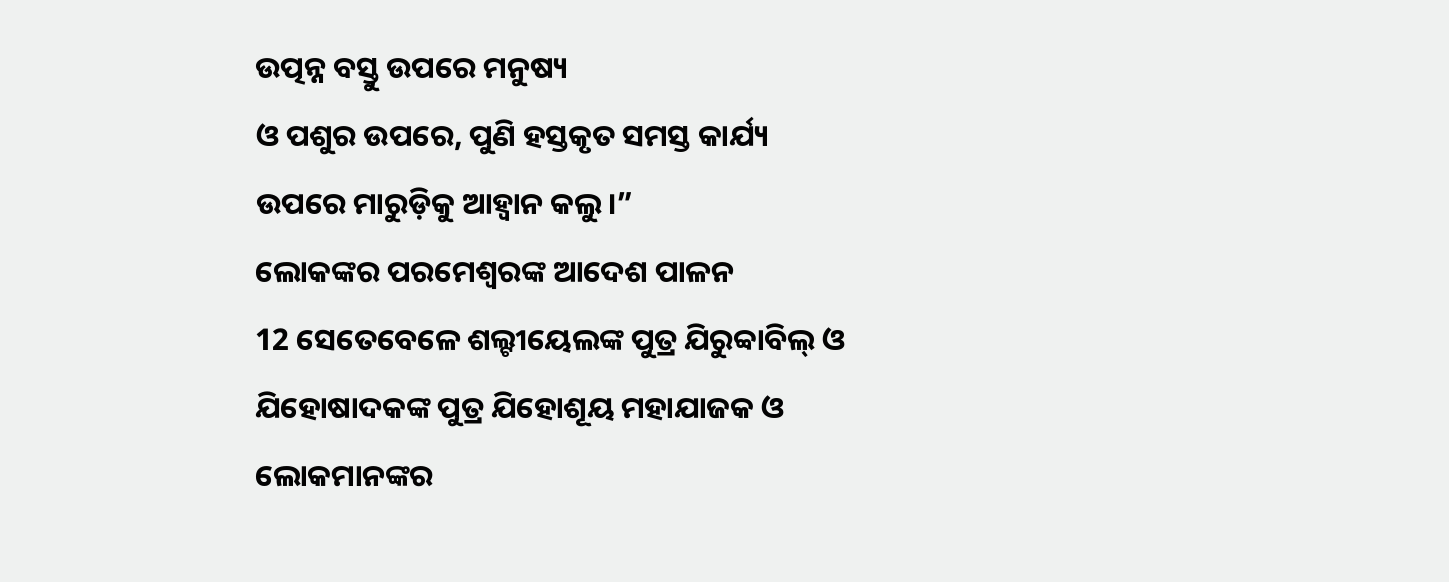ଉତ୍ପନ୍ନ ବସ୍ତୁ ଉପରେ ମନୁଷ୍ୟ
ଓ ପଶୁର ଉପରେ, ପୁଣି ହସ୍ତକୃତ ସମସ୍ତ କାର୍ଯ୍ୟ ଉପରେ ମାରୁଡ଼ିକୁ ଆହ୍ୱାନ କଲୁ।”
ଲୋକଙ୍କର ପରମେଶ୍ୱରଙ୍କ ଆଦେଶ ପାଳନ
12 ସେତେବେଳେ ଶଲ୍ଟୀୟେଲଙ୍କ ପୁତ୍ର ଯିରୁବ୍ବାବିଲ୍ ଓ ଯିହୋଷାଦକଙ୍କ ପୁତ୍ର ଯିହୋଶୂୟ ମହାଯାଜକ ଓ ଲୋକମାନଙ୍କର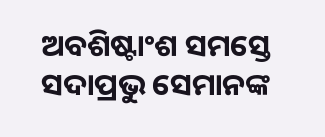ଅବଶିଷ୍ଟାଂଶ ସମସ୍ତେ ସଦାପ୍ରଭୁ ସେମାନଙ୍କ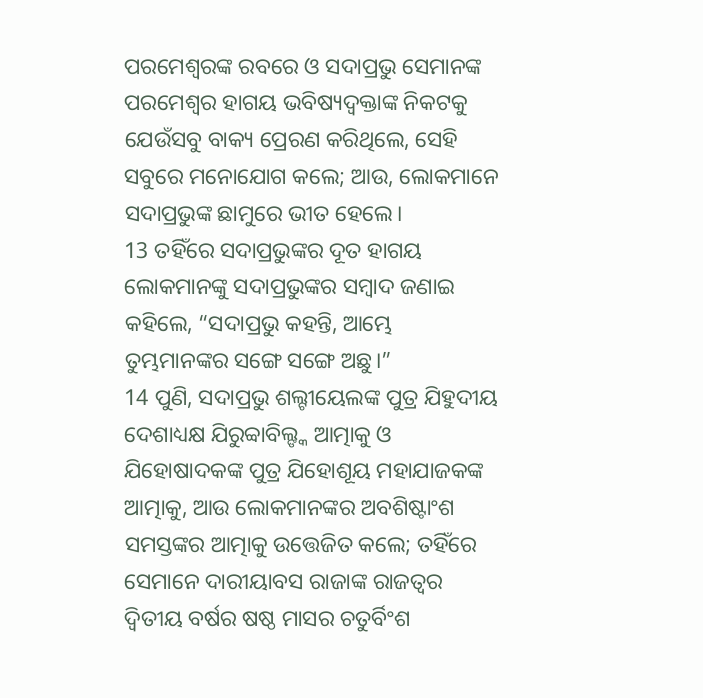ପରମେଶ୍ୱରଙ୍କ ରବରେ ଓ ସଦାପ୍ରଭୁ ସେମାନଙ୍କ ପରମେଶ୍ୱର ହାଗୟ ଭବିଷ୍ୟଦ୍ବକ୍ତାଙ୍କ ନିକଟକୁ ଯେଉଁସବୁ ବାକ୍ୟ ପ୍ରେରଣ କରିଥିଲେ, ସେହି ସବୁରେ ମନୋଯୋଗ କଲେ; ଆଉ, ଲୋକମାନେ ସଦାପ୍ରଭୁଙ୍କ ଛାମୁରେ ଭୀତ ହେଲେ।
13 ତହିଁରେ ସଦାପ୍ରଭୁଙ୍କର ଦୂତ ହାଗୟ ଲୋକମାନଙ୍କୁ ସଦାପ୍ରଭୁଙ୍କର ସମ୍ବାଦ ଜଣାଇ କହିଲେ, “ସଦାପ୍ରଭୁ କହନ୍ତି, ଆମ୍ଭେ ତୁମ୍ଭମାନଙ୍କର ସଙ୍ଗେ ସଙ୍ଗେ ଅଛୁ।”
14 ପୁଣି, ସଦାପ୍ରଭୁ ଶଲ୍ଟୀୟେଲଙ୍କ ପୁତ୍ର ଯିହୁଦୀୟ ଦେଶାଧ୍ୟକ୍ଷ ଯିରୁବ୍ବାବିଲ୍ଙ୍କ ଆତ୍ମାକୁ ଓ ଯିହୋଷାଦକଙ୍କ ପୁତ୍ର ଯିହୋଶୂୟ ମହାଯାଜକଙ୍କ ଆତ୍ମାକୁ, ଆଉ ଲୋକମାନଙ୍କର ଅବଶିଷ୍ଟାଂଶ ସମସ୍ତଙ୍କର ଆତ୍ମାକୁ ଉତ୍ତେଜିତ କଲେ; ତହିଁରେ ସେମାନେ ଦାରୀୟାବସ ରାଜାଙ୍କ ରାଜତ୍ଵର ଦ୍ୱିତୀୟ ବର୍ଷର ଷଷ୍ଠ ମାସର ଚତୁର୍ବିଂଶ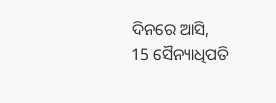ଦିନରେ ଆସି,
15 ସୈନ୍ୟାଧିପତି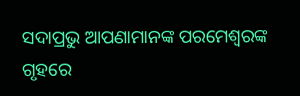ସଦାପ୍ରଭୁ ଆପଣାମାନଙ୍କ ପରମେଶ୍ୱରଙ୍କ ଗୃହରେ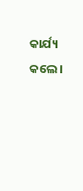କାର୍ଯ୍ୟ କଲେ।